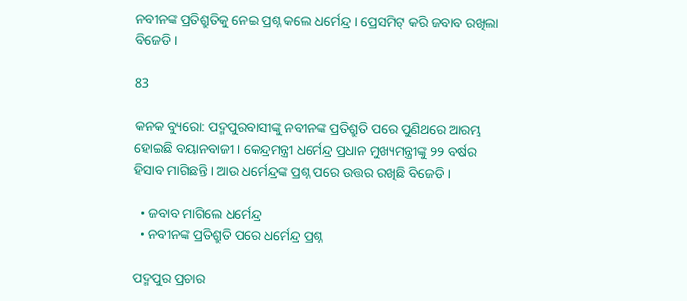ନବୀନଙ୍କ ପ୍ରତିଶ୍ରୁତିକୁ ନେଇ ପ୍ରଶ୍ନ କଲେ ଧର୍ମେନ୍ଦ୍ର । ପ୍ରେସମିଟ୍ କରି ଜବାବ ରଖିଲା ବିଜେଡି ।

83

କନକ ବ୍ୟୁରୋ: ପଦ୍ମପୁରବାସୀଙ୍କୁ ନବୀନଙ୍କ ପ୍ରତିଶ୍ରୁତି ପରେ ପୁଣିଥରେ ଆରମ୍ଭ ହୋଇଛି ବୟାନବାଜୀ । କେନ୍ଦ୍ରମନ୍ତ୍ରୀ ଧର୍ମେନ୍ଦ୍ର ପ୍ରଧାନ ମୁଖ୍ୟମନ୍ତ୍ରୀଙ୍କୁ ୨୨ ବର୍ଷର ହିସାବ ମାଗିଛନ୍ତି । ଆଉ ଧର୍ମେନ୍ଦ୍ରଙ୍କ ପ୍ରଶ୍ନ ପରେ ଉତ୍ତର ରଖିଛି ବିଜେଡି ।

  • ଜବାବ ମାଗିଲେ ଧର୍ମେନ୍ଦ୍ର
  • ନବୀନଙ୍କ ପ୍ରତିଶ୍ରୁତି ପରେ ଧର୍ମେନ୍ଦ୍ର ପ୍ରଶ୍ନ

ପଦ୍ମପୁର ପ୍ରଚାର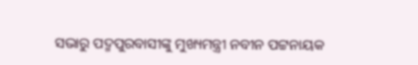ସଭାରୁ ପଦ୍ମପୁରବାସୀଙ୍କୁ ମୁଖ୍ୟମନ୍ତ୍ରୀ ନବୀନ ପଟ୍ଟନାୟକ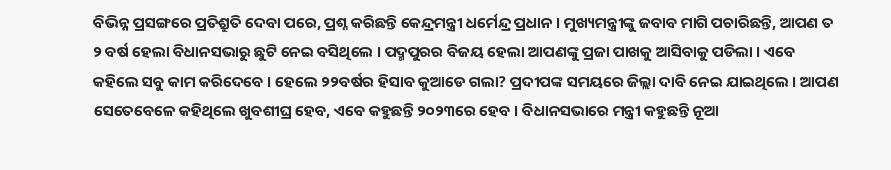ବିଭିନ୍ନ ପ୍ରସଙ୍ଗରେ ପ୍ରତିଶ୍ରୁତି ଦେବା ପରେ, ପ୍ରଶ୍ନ କରିଛନ୍ତି କେନ୍ଦ୍ରମନ୍ତ୍ରୀ ଧର୍ମେନ୍ଦ୍ର ପ୍ରଧାନ । ମୁଖ୍ୟମନ୍ତ୍ରୀଙ୍କୁ ଜବାବ ମାଗି ପଚାରିଛନ୍ତି, ଆପଣ ତ ୨ ବର୍ଷ ହେଲା ବିଧାନସଭାରୁ ଛୁଟି ନେଇ ବସିଥିଲେ । ପଦ୍ମପୁରର ବିଜୟ ହେଲା ଆପଣଙ୍କୁ ପ୍ରଜା ପାଖକୁ ଆସିବାକୁ ପଡିଲା । ଏବେ କହିଲେ ସବୁ କାମ କରିଦେବେ । ହେଲେ ୨୨ବର୍ଷର ହିସାବ କୁଆଡେ ଗଲା? ପ୍ରଦୀପଙ୍କ ସମୟରେ ଜିଲ୍ଲା ଦାବି ନେଇ ଯାଇଥିଲେ । ଆପଣ ସେତେବେଳେ କହିଥିଲେ ଖୁବଶୀଘ୍ର ହେବ, ଏବେ କହୁଛନ୍ତି ୨୦୨୩ରେ ହେବ । ବିଧାନସଭାରେ ମନ୍ତ୍ରୀ କହୁଛନ୍ତି ନୂଆ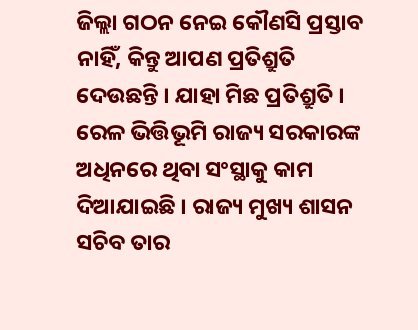ଜିଲ୍ଲା ଗଠନ ନେଇ କୌଣସି ପ୍ରସ୍ତାବ ନାହିଁ, କିନ୍ତୁ ଆପଣ ପ୍ରତିଶ୍ରୁତି ଦେଉଛନ୍ତି । ଯାହା ମିଛ ପ୍ରତିଶ୍ରୁତି । ରେଳ ଭିତ୍ତିଭୂମି ରାଜ୍ୟ ସରକାରଙ୍କ ଅଧିନରେ ଥିବା ସଂସ୍ଥାକୁ କାମ ଦିଆଯାଇଛି । ରାଜ୍ୟ ମୁଖ୍ୟ ଶାସନ ସଚିବ ତାର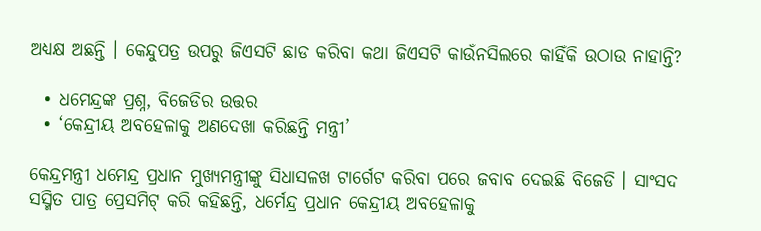ଅଧ୍ୟକ୍ଷ ଅଛନ୍ତି । କେନ୍ଦୁପତ୍ର ଉପରୁ ଜିଏସଟି ଛାଡ କରିବା କଥା ଜିଏସଟି କାଉଁନସିଲରେ କାହିଁକି ଉଠାଉ ନାହାନ୍ତି?

  • ଧମେନ୍ଦ୍ରଙ୍କ ପ୍ରଶ୍ନ, ବିଜେଡିର ଉତ୍ତର
  • ‘କେନ୍ଦ୍ରୀୟ ଅବହେଳାକୁ ଅଣଦେଖା କରିଛନ୍ତି ମନ୍ତ୍ରୀ’

କେନ୍ଦ୍ରମନ୍ତ୍ରୀ ଧମେନ୍ଦ୍ର ପ୍ରଧାନ ମୁଖ୍ୟମନ୍ତ୍ରୀଙ୍କୁ ସିଧାସଳଖ ଟାର୍ଗେଟ କରିବା ପରେ ଜବାବ ଦେଇଛି ବିଜେଡି । ସାଂସଦ ସସ୍ମିତ ପାତ୍ର ପ୍ରେସମିଟ୍ କରି କହିଛନ୍ତି, ଧର୍ମେନ୍ଦ୍ର ପ୍ରଧାନ କେନ୍ଦ୍ରୀୟ ଅବହେଳାକୁ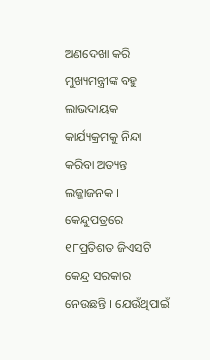ଅଣଦେଖା କରି ମୁଖ୍ୟମନ୍ତ୍ରୀଙ୍କ ବହୁ ଲାଭଦାୟକ କାର୍ଯ୍ୟକ୍ରମକୁ ନିନ୍ଦା କରିବା ଅତ୍ୟନ୍ତ ଲଜ୍ଜାଜନକ । କେନ୍ଦୁପତ୍ରରେ ୧୮ପ୍ରତିଶତ ଜିଏସଟି କେନ୍ଦ୍ର ସରକାର ନେଉଛନ୍ତି । ଯେଉଁଥିପାଇଁ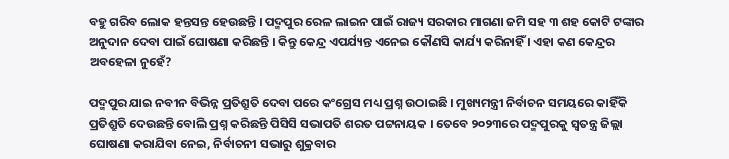ବହୁ ଗରିବ ଲୋକ ହନ୍ତସନ୍ତ ହେଉଛନ୍ତି । ପଦ୍ମପୁର ରେଳ ଲାଇନ ପାଇଁ ରାଜ୍ୟ ସରକାର ମାଗଣା ଜମି ସହ ୩ ଶହ କୋଟି ଟଙ୍କାର ଅନୁଦାନ ଦେବା ପାଇଁ ଘୋଷଣା କରିଛନ୍ତି । କିନ୍ତୁ କେନ୍ଦ୍ର ଏପର୍ଯ୍ୟନ୍ତ ଏନେଇ କୌଣସି କାର୍ଯ୍ୟ କରିନାହିଁ । ଏହା କଣ କେନ୍ଦ୍ରର ଅବହେଳା ନୁହେଁ?

ପଦ୍ମପୁର ଯାଇ ନବୀନ ବିଭିନ୍ନ ପ୍ରତିଶ୍ରୁତି ଦେବା ପରେ କଂଗ୍ରେସ ମଧ୍ୟ ପ୍ରଶ୍ନ ଉଠାଇଛି । ମୁଖ୍ୟମନ୍ତ୍ରୀ ନିର୍ବାଚନ ସମୟରେ କାହିଁକି ପ୍ରତିଶ୍ରୁତି ଦେଉଛନ୍ତି ବୋଲି ପ୍ରଶ୍ନ କରିଛନ୍ତି ପିସିସି ସଭାପତି ଶରତ ପଟ୍ଟନାୟକ । ତେବେ ୨୦୨୩ରେ ପଦ୍ମପୁରକୁ ସ୍ୱତନ୍ତ୍ର ଜିଲ୍ଲା ଘୋଷଣା କରାଯିବା ନେଇ, ନିର୍ବାଚନୀ ସଭାରୁ ଶୁକ୍ରବାର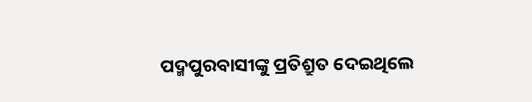ପଦ୍ମପୁରବାସୀଙ୍କୁ ପ୍ରତିଶ୍ରୁତ ଦେଇଥିଲେ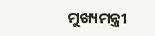ମୁଖ୍ୟମନ୍ତ୍ରୀ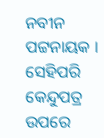ନବୀନ ପଟ୍ଟନାୟକ । ସେହିପରି କେନ୍ଦୁପତ୍ର ଉପରେ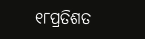୧୮ପ୍ରତିଶତ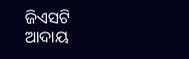ଜିଏସଟି ଆଦାୟ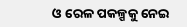ଓ ରେଳ ପକଳ୍ପକୁ ନେଇ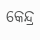କେନ୍ଦ୍ର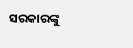ସରକାରଙ୍କୁ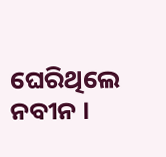ଘେରିଥିଲେ ନବୀନ ।